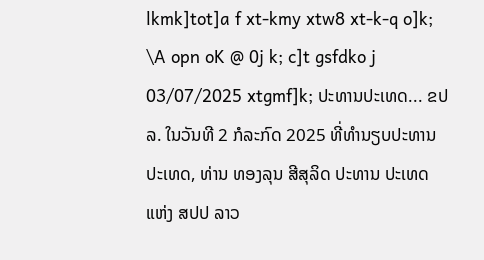lkmk]tot]a f xt-kmy xtw8 xt-k-q o]k; \A opn oK @ 0j k; c]t gsfdko j 03/07/2025 xtgmf]k; ປະທານປະເທດ... ຂປລ. ໃນວັນທີ 2 ກໍລະກົດ 2025 ທີ່ທໍານຽບປະທານປະເທດ, ທ່ານ ທອງລຸນ ສີສຸລິດ ປະທານ ປະເທດ ແຫ່ງ ສປປ ລາວ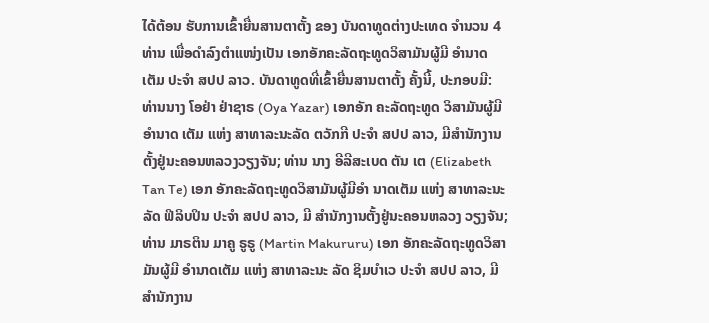ໄດ້ຕ້ອນ ຮັບການເຂົ້າຍື່ນສານຕາຕັ້ງ ຂອງ ບັນດາທູດຕ່າງປະເທດ ຈໍານວນ 4 ທ່ານ ເພື່ອດໍາລົງຕໍາແໜ່ງເປັນ ເອກອັກຄະລັດຖະທູດວິສາມັນຜູ້ມີ ອໍານາດເຕັມ ປະຈໍາ ສປປ ລາວ. ບັນດາທູດທີ່ເຂົ້າຍື່ນສານຕາຕັ້ງ ຄັ້ງນີ້, ປະກອບມີ: ທ່ານນາງ ໂອຢ່າ ຢ່າຊາຣ (Oya Yazar) ເອກອັກ ຄະລັດຖະທູດ ວິສາມັນຜູ້ມີອໍານາດ ເຕັມ ແຫ່ງ ສາທາລະນະລັດ ຕວັກກີ ປະຈໍາ ສປປ ລາວ, ມີສຳນັກງານ ຕັ້ງຢູ່ນະຄອນຫລວງວຽງຈັນ; ທ່ານ ນາງ ອີລີສະເບດ ຕັນ ເຕ (Elizabeth Tan Te) ເອກ ອັກຄະລັດຖະທູດວິສາມັນຜູ້ມີອໍາ ນາດເຕັມ ແຫ່ງ ສາທາລະນະລັດ ຟິລິບປິນ ປະຈໍາ ສປປ ລາວ, ມີ ສຳນັກງານຕັ້ງຢູ່ນະຄອນຫລວງ ວຽງຈັນ; ທ່ານ ມາຣຕິນ ມາຄູ ຣູຣູ (Martin Makururu) ເອກ ອັກຄະລັດຖະທູດວິສາມັນຜູ້ມີ ອໍານາດເຕັມ ແຫ່ງ ສາທາລະນະ ລັດ ຊິມບໍາເວ ປະຈໍາ ສປປ ລາວ, ມີສຳນັກງານ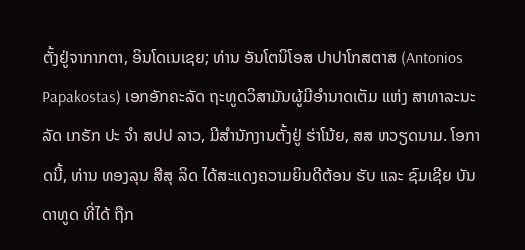ຕັ້ງຢູ່ຈາກາກຕາ, ອິນໂດເນເຊຍ; ທ່ານ ອັນໂຕນິໂອສ ປາປາໂກສຕາສ (Antonios Papakostas) ເອກອັກຄະລັດ ຖະທູດວິສາມັນຜູ້ມີອໍານາດເຕັມ ແຫ່ງ ສາທາລະນະລັດ ເກຣັກ ປະ ຈໍາ ສປປ ລາວ, ມີສຳນັກງານຕັ້ງຢູ່ ຮ່າໂນ້ຍ, ສສ ຫວຽດນາມ. ໂອກາດນີ້, ທ່ານ ທອງລຸນ ສີສຸ ລິດ ໄດ້ສະແດງຄວາມຍິນດີຕ້ອນ ຮັບ ແລະ ຊົມເຊີຍ ບັນດາທູດ ທີ່ໄດ້ ຖືກ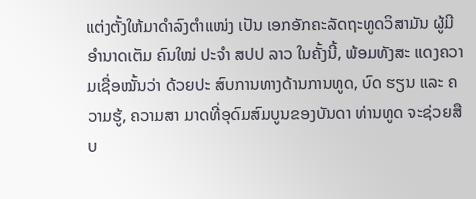ແຕ່ງຕັ້ງໃຫ້ມາດຳລົງຕຳແໜ່ງ ເປັນ ເອກອັກຄະລັດຖະທູດວິສາມັນ ຜູ້ມີອຳນາດເຕັມ ຄົນໃໝ່ ປະຈໍາ ສປປ ລາວ ໃນຄັ້ງນີ້, ພ້ອມທັງສະ ແດງຄວາມເຊື່ອໝັ້ນວ່າ ດ້ວຍປະ ສົບການທາງດ້ານການທູດ, ບົດ ຮຽນ ແລະ ຄວາມຮູ້, ຄວາມສາ ມາດທີ່ອຸດົມສົມບູນຂອງບັນດາ ທ່ານທູດ ຈະຊ່ວຍສືບ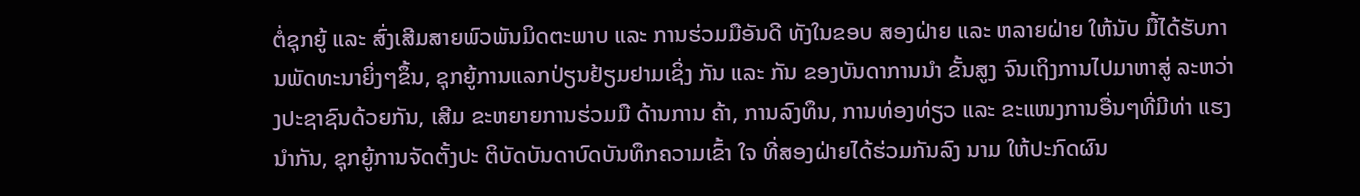ຕໍ່ຊຸກຍູ້ ແລະ ສົ່ງເສີມສາຍພົວພັນມິດຕະພາບ ແລະ ການຮ່ວມມືອັນດີ ທັງໃນຂອບ ສອງຝ່າຍ ແລະ ຫລາຍຝ່າຍ ໃຫ້ນັບ ມື້ໄດ້ຮັບການພັດທະນາຍິ່ງໆຂຶ້ນ, ຊຸກຍູ້ການແລກປ່ຽນຢ້ຽມຢາມເຊິ່ງ ກັນ ແລະ ກັນ ຂອງບັນດາການນຳ ຂັ້ນສູງ ຈົນເຖິງການໄປມາຫາສູ່ ລະຫວ່າງປະຊາຊົນດ້ວຍກັນ, ເສີມ ຂະຫຍາຍການຮ່ວມມື ດ້ານການ ຄ້າ, ການລົງທຶນ, ການທ່ອງທ່ຽວ ແລະ ຂະແໜງການອື່ນໆທີ່ມີທ່າ ແຮງນຳກັນ, ຊຸກຍູ້ການຈັດຕັ້ງປະ ຕິບັດບັນດາບົດບັນທຶກຄວາມເຂົ້າ ໃຈ ທີ່ສອງຝ່າຍໄດ້ຮ່ວມກັນລົງ ນາມ ໃຫ້ປະກົດຜົນ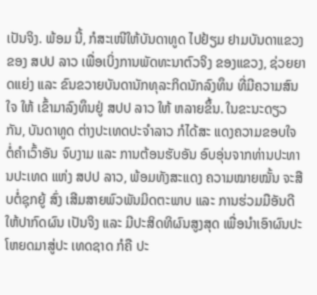ເປັນຈິງ. ພ້ອມ ນີ້, ກໍສະເໜີໃຫ້ບັນດາທູດ ໄປຢ້ຽມ ຢາມບັນດາແຂວງຂອງ ສປປ ລາວ ເພື່ອເບິ່ງການພັດທະນາຕົວຈິງ ຂອງແຂວງ, ຊ່ວຍຍາດແຍ່ງ ແລະ ຂົນຂວາຍບັນດານັກທຸລະກິດນັກລົງທຶນ ທີ່ມີຄວາມສົນໃຈ ໃຫ້ ເຂົ້າມາລົງທຶນຢູ່ ສປປ ລາວ ໃຫ້ ຫລາຍຂຶ້ນ. ໃນຂະນະດຽວກັນ, ບັນດາທູດ ຕ່າງປະເທດປະຈໍາລາວ ກໍໄດ້ສະ ແດງຄວາມຂອບໃຈຕໍ່ຄຳເວົ້າອັນ ຈົບງາມ ແລະ ການຕ້ອນຮັບອັນ ອົບອຸ່ນຈາກທ່ານປະທານປະເທດ ແຫ່ງ ສປປ ລາວ, ພ້ອມທັງສະແດງ ຄວາມໝາຍໝັ້ນ ຈະສືບຕໍ່ຊຸກຍູ້ ສົ່ງ ເສີມສາຍພົວພັນມິດຕະພາບ ແລະ ການຮ່ວມມືອັນດີ ໃຫ້ປາກົດຜົນ ເປັນຈິງ ແລະ ມີປະສິດທິຜົນສູງສຸດ ເພື່ອນຳເອົາຜົນປະໂຫຍດມາສູ່ປະ ເທດຊາດ ກໍຄື ປະ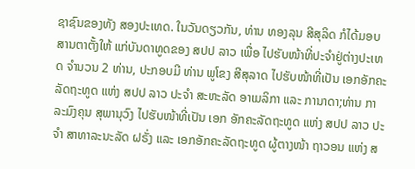ຊາຊົນຂອງທັງ ສອງປະເທດ. ໃນວັນດຽວກັນ, ທ່ານ ທອງລຸນ ສີສຸລິດ ກໍໄດ້ມອບສານຕາຕັ້ງໃຫ້ ແກ່ບັນດາທູດຂອງ ສປປ ລາວ ເພື່ອ ໄປຮັບໜ້າທີ່ປະຈຳຢູ່ຕ່າງປະເທດ ຈໍານວນ 2 ທ່ານ, ປະກອບມີ ທ່ານ ພູໂຂງ ສີສຸລາດ ໄປຮັບໜ້າທີ່ເປັນ ເອກອັກຄະລັດຖະທູດ ແຫ່ງ ສປປ ລາວ ປະຈຳ ສະຫະລັດ ອາເມລິກາ ແລະ ການາດາ;ທ່ານ ກາລະມົງຄຸນ ສຸພານຸວົງ ໄປຮັບໜ້າທີ່ເປັນ ເອກ ອັກຄະລັດຖະທູດ ແຫ່ງ ສປປ ລາວ ປະຈຳ ສາທາລະນະລັດ ຝຣັ່ງ ແລະ ເອກອັກຄະລັດຖະທູດ ຜູ້ຕາງໜ້າ ຖາວອນ ແຫ່ງ ສ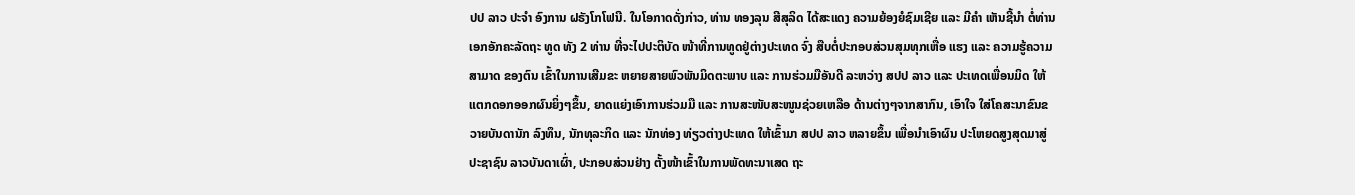ປປ ລາວ ປະຈຳ ອົງການ ຝຣັງໂກໂຟນີ. ໃນໂອກາດດັ່ງກ່າວ, ທ່ານ ທອງລຸນ ສີສຸລິດ ໄດ້ສະແດງ ຄວາມຍ້ອງຍໍຊົມເຊີຍ ແລະ ມີຄໍາ ເຫັນຊີ້ນຳ ຕໍ່ທ່ານເອກອັກຄະລັດຖະ ທູດ ທັງ 2 ທ່ານ ທີ່ຈະໄປປະຕິບັດ ໜ້າທີ່ການທູດຢູ່ຕ່າງປະເທດ ຈົ່ງ ສືບຕໍ່ປະກອບສ່ວນສຸມທຸກເຫື່ອ ແຮງ ແລະ ຄວາມຮູ້ຄວາມສາມາດ ຂອງຕົນ ເຂົ້າໃນການເສີມຂະ ຫຍາຍສາຍພົວພັນມິດຕະພາບ ແລະ ການຮ່ວມມືອັນດີ ລະຫວ່າງ ສປປ ລາວ ແລະ ປະເທດເພື່ອນມິດ ໃຫ້ແຕກດອກອອກຜົນຍິ່ງໆຂຶ້ນ, ຍາດແຍ່ງເອົາການຮ່ວມມື ແລະ ການສະໜັບສະໜູນຊ່ວຍເຫລືອ ດ້ານຕ່າງໆຈາກສາກົນ, ເອົາໃຈ ໃສ່ໂຄສະນາຂົນຂວາຍບັນດານັກ ລົງທຶນ, ນັກທຸລະກິດ ແລະ ນັກທ່ອງ ທ່ຽວຕ່າງປະເທດ ໃຫ້ເຂົ້າມາ ສປປ ລາວ ຫລາຍຂຶ້ນ ເພື່ອນຳເອົາຜົນ ປະໂຫຍດສູງສຸດມາສູ່ປະຊາຊົນ ລາວບັນດາເຜົ່າ, ປະກອບສ່ວນຢ່າງ ຕັ້ງໜ້າເຂົ້າໃນການພັດທະນາເສດ ຖະ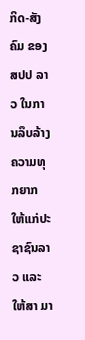ກິດ-ສັງຄົມ ຂອງ ສປປ ລາວ ໃນການລຶບລ້າງຄວາມທຸກຍາກ ໃຫ້ແກ່ປະຊາຊົນລາວ ແລະ ໃຫ້ສາ ມາ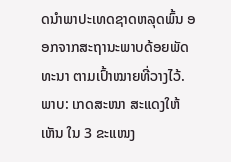ດນຳພາປະເທດຊາດຫລຸດພົ້ນ ອອກຈາກສະຖານະພາບດ້ອຍພັດ ທະນາ ຕາມເປົ້າໝາຍທີ່ວາງໄວ້. ພາບ: ເກດສະໜາ ສະແດງໃຫ້ເຫັນ ໃນ 3 ຂະແໜງ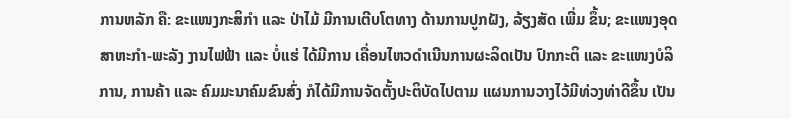ການຫລັກ ຄື: ຂະແໜງກະສິກຳ ແລະ ປ່າໄມ້ ມີການເຕີບໂຕທາງ ດ້ານການປູກຝັງ, ລ້ຽງສັດ ເພີ່ມ ຂຶ້ນ; ຂະແໜງອຸດສາຫະກຳ-ພະລັງ ງານໄຟຟ້າ ແລະ ບໍ່ແຮ່ ໄດ້ມີການ ເຄື່ອນໄຫວດຳເນີນການຜະລິດເປັນ ປົກກະຕິ ແລະ ຂະແໜງບໍລິການ, ການຄ້າ ແລະ ຄົມມະນາຄົມຂົນສົ່ງ ກໍໄດ້ມີການຈັດຕັ້ງປະຕິບັດໄປຕາມ ແຜນການວາງໄວ້ມີທ່ວງທ່າດີຂຶ້ນ ເປັນ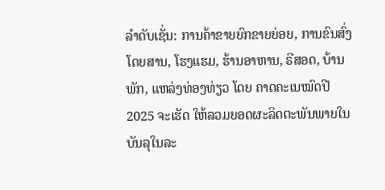ລໍາດັບເຊັ່ນ: ການຄ້າຂາຍຍົກຂາຍຍ່ອຍ, ການຂົນສົ່ງໂດຍສານ, ໂຮງແຮມ, ຮ້ານອາຫານ, ຣີສອດ, ບ້ານພັກ, ແຫລ່ງທ່ອງທ່ຽວ ໂດຍ ຄາດຄະເນໝົດປີ 2025 ຈະເຮັດ ໃຫ້ລວມຍອດຜະລິດຕະພັນພາຍໃນ ບັນລຸໃນລະ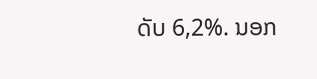ດັບ 6,2%. ນອກ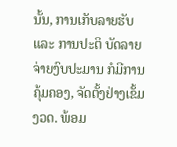ນັ້ນ, ການເກັບລາຍຮັບ ແລະ ການປະຕິ ບັດລາຍຈ່າຍງົບປະມານ ກໍມີການ ຄຸ້ມຄອງ, ຈັດຕັ້ງຢ່າງເຂັ້ມງວດ. ພ້ອມ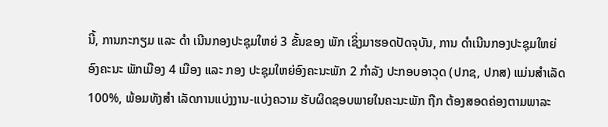ນີ້, ການກະກຽມ ແລະ ດຳ ເນີນກອງປະຊຸມໃຫຍ່ 3 ຂັ້ນຂອງ ພັກ ເຊິ່ງມາຮອດປັດຈຸບັນ, ການ ດໍາເນີນກອງປະຊຸມໃຫຍ່ອົງຄະນະ ພັກເມືອງ 4 ເມືອງ ແລະ ກອງ ປະຊຸມໃຫຍ່ອົງຄະນະພັກ 2 ກຳລັງ ປະກອບອາວຸດ (ປກຊ, ປກສ) ແມ່ນສໍາເລັດ 100%, ພ້ອມທັງສໍາ ເລັດການແບ່ງງານ-ແບ່ງຄວາມ ຮັບຜິດຊອບພາຍໃນຄະນະພັກ ຖືກ ຕ້ອງສອດຄ່ອງຕາມພາລະ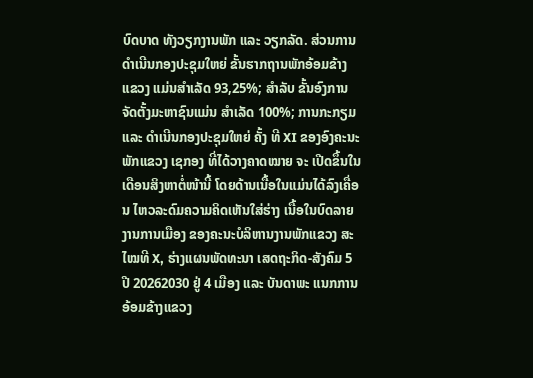ບົດບາດ ທັງວຽກງານພັກ ແລະ ວຽກລັດ. ສ່ວນການດໍາເນີນກອງປະຊຸມໃຫຍ່ ຂັ້ນຮາກຖານພັກອ້ອມຂ້າງແຂວງ ແມ່ນສໍາເລັດ 93,25%; ສໍາລັບ ຂັ້ນອົງການຈັດຕັ້ງມະຫາຊົນແມ່ນ ສຳເລັດ 100%; ການກະກຽມ ແລະ ດໍາເນີນກອງປະຊຸມໃຫຍ່ ຄັ້ງ ທີ XI ຂອງອົງຄະນະພັກແຂວງ ເຊກອງ ທີ່ໄດ້ວາງຄາດໝາຍ ຈະ ເປີດຂຶ້ນໃນເດືອນສິງຫາຕໍ່ໜ້ານີ້ ໂດຍດ້ານເນື້ອໃນແມ່ນໄດ້ລົງເຄື່ອນ ໄຫວລະດົມຄວາມຄິດເຫັນໃສ່ຮ່າງ ເນື້ອໃນບົດລາຍງານການເມືອງ ຂອງຄະນະບໍລິຫານງານພັກແຂວງ ສະໄໝທີ X, ຮ່າງແຜນພັດທະນາ ເສດຖະກິດ-ສັງຄົມ 5 ປີ 20262030 ຢູ່ 4 ເມືອງ ແລະ ບັນດາພະ ແນກການອ້ອມຂ້າງແຂວງ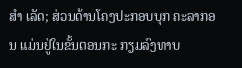ສຳ ເລັດ; ສ່ວນດ້ານໂຄງປະກອບບຸກ ຄະລາກອນ ແມ່ນຢູ່ໃນຂັ້ນຕອນກະ ກຽມລົງທາບ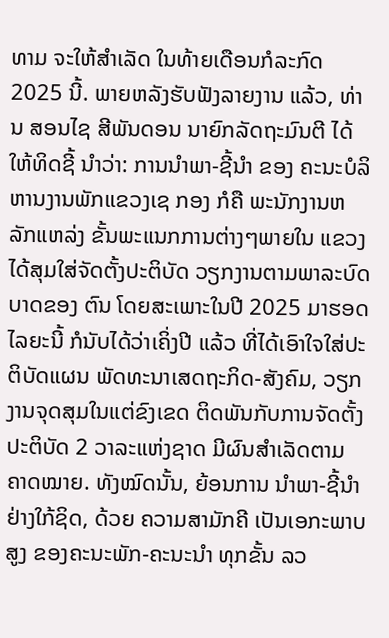ທາມ ຈະໃຫ້ສຳເລັດ ໃນທ້າຍເດືອນກໍລະກົດ 2025 ນີ້. ພາຍຫລັງຮັບຟັງລາຍງານ ແລ້ວ, ທ່ານ ສອນໄຊ ສີພັນດອນ ນາຍົກລັດຖະມົນຕີ ໄດ້ໃຫ້ທິດຊີ້ ນໍາວ່າ: ການນໍາພາ-ຊີ້ນໍາ ຂອງ ຄະນະບໍລິຫານງານພັກແຂວງເຊ ກອງ ກໍຄື ພະນັກງານຫລັກແຫລ່ງ ຂັ້ນພະແນກການຕ່າງໆພາຍໃນ ແຂວງ ໄດ້ສຸມໃສ່ຈັດຕັ້ງປະຕິບັດ ວຽກງານຕາມພາລະບົດບາດຂອງ ຕົນ ໂດຍສະເພາະໃນປີ 2025 ມາຮອດໄລຍະນີ້ ກໍນັບໄດ້ວ່າເຄິ່ງປີ ແລ້ວ ທີ່ໄດ້ເອົາໃຈໃສ່ປະຕິບັດແຜນ ພັດທະນາເສດຖະກິດ-ສັງຄົມ, ວຽກງານຈຸດສຸມໃນແຕ່ຂົງເຂດ ຕິດພັນກັບການຈັດຕັ້ງປະຕິບັດ 2 ວາລະແຫ່ງຊາດ ມີຜົນສໍາເລັດຕາມ ຄາດໝາຍ. ທັງໝົດນັ້ນ, ຍ້ອນການ ນໍາພາ-ຊີ້ນໍາຢ່າງໃກ້ຊິດ, ດ້ວຍ ຄວາມສາມັກຄີ ເປັນເອກະພາບສູງ ຂອງຄະນະພັກ-ຄະນະນໍາ ທຸກຂັ້ນ ລວ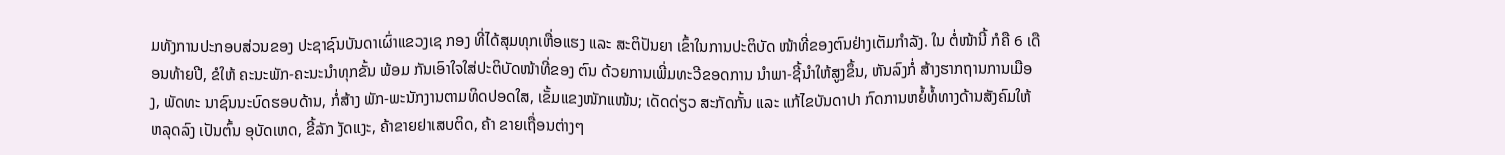ມທັງການປະກອບສ່ວນຂອງ ປະຊາຊົນບັນດາເຜົ່າແຂວງເຊ ກອງ ທີ່ໄດ້ສຸມທຸກເຫື່ອແຮງ ແລະ ສະຕິປັນຍາ ເຂົ້າໃນການປະຕິບັດ ໜ້າທີ່ຂອງຕົນຢ່າງເຕັມກຳລັງ. ໃນ ຕໍ່ໜ້ານີ້ ກໍຄື 6 ເດືອນທ້າຍປີ, ຂໍໃຫ້ ຄະນະພັກ-ຄະນະນໍາທຸກຂັ້ນ ພ້ອມ ກັນເອົາໃຈໃສ່ປະຕິບັດໜ້າທີ່ຂອງ ຕົນ ດ້ວຍການເພີ່ມທະວີຂອດການ ນໍາພາ-ຊີ້ນໍາໃຫ້ສູງຂຶ້ນ, ຫັນລົງກໍ່ ສ້າງຮາກຖານການເມືອງ, ພັດທະ ນາຊົນນະບົດຮອບດ້ານ, ກໍ່ສ້າງ ພັກ-ພະນັກງານຕາມທິດປອດໃສ, ເຂັ້ມແຂງໜັກແໜ້ນ; ເດັດດ່ຽວ ສະກັດກັ້ນ ແລະ ແກ້ໄຂບັນດາປາ ກົດການຫຍໍ້ທໍ້ທາງດ້ານສັງຄົມໃຫ້ ຫລຸດລົງ ເປັນຕົ້ນ ອຸບັດເຫດ, ຂີ້ລັກ ງັດແງະ, ຄ້າຂາຍຢາເສບຕິດ, ຄ້າ ຂາຍເຖື່ອນຕ່າງໆ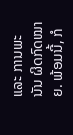ແລະ ການພະນັນ ຜິດກົດໝາຍ. ພ້ອມນີ້, ກໍ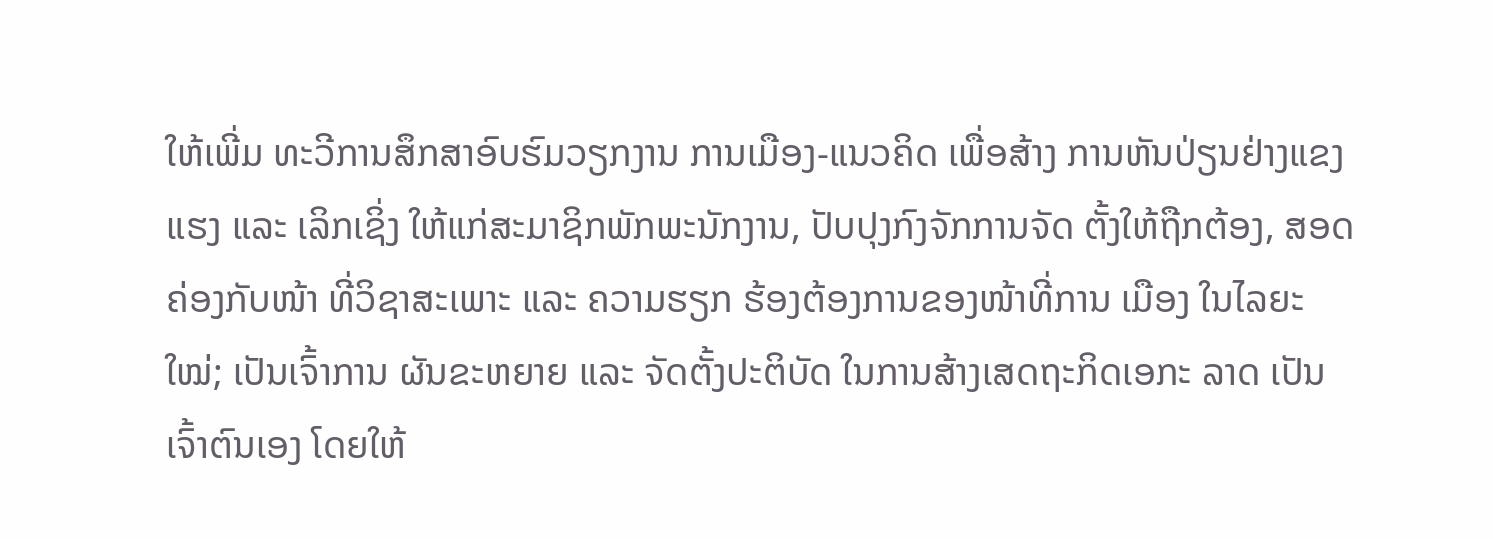ໃຫ້ເພີ່ມ ທະວີການສຶກສາອົບຮົມວຽກງານ ການເມືອງ-ແນວຄິດ ເພື່ອສ້າງ ການຫັນປ່ຽນຢ່າງແຂງແຮງ ແລະ ເລິກເຊິ່ງ ໃຫ້ແກ່ສະມາຊິກພັກພະນັກງານ, ປັບປຸງກົງຈັກການຈັດ ຕັ້ງໃຫ້ຖືກຕ້ອງ, ສອດຄ່ອງກັບໜ້າ ທີ່ວິຊາສະເພາະ ແລະ ຄວາມຮຽກ ຮ້ອງຕ້ອງການຂອງໜ້າທີ່ການ ເມືອງ ໃນໄລຍະໃໝ່; ເປັນເຈົ້າການ ຜັນຂະຫຍາຍ ແລະ ຈັດຕັ້ງປະຕິບັດ ໃນການສ້າງເສດຖະກິດເອກະ ລາດ ເປັນເຈົ້າຕົນເອງ ໂດຍໃຫ້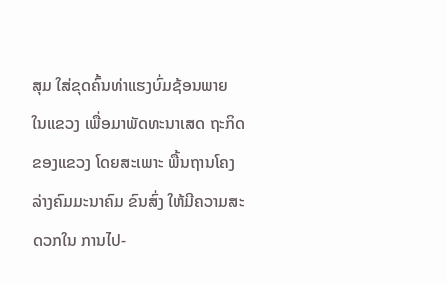ສຸມ ໃສ່ຂຸດຄົ້ນທ່າແຮງບົ່ມຊ້ອນພາຍ ໃນແຂວງ ເພື່ອມາພັດທະນາເສດ ຖະກິດຂອງແຂວງ ໂດຍສະເພາະ ພື້ນຖານໂຄງລ່າງຄົມມະນາຄົມ ຂົນສົ່ງ ໃຫ້ມີຄວາມສະດວກໃນ ການໄປ-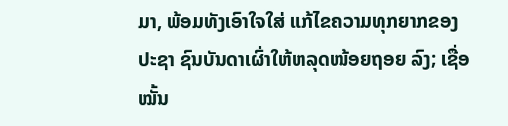ມາ, ພ້ອມທັງເອົາໃຈໃສ່ ແກ້ໄຂຄວາມທຸກຍາກຂອງປະຊາ ຊົນບັນດາເຜົ່າໃຫ້ຫລຸດໜ້ອຍຖອຍ ລົງ; ເຊື່ອໝັ້ນ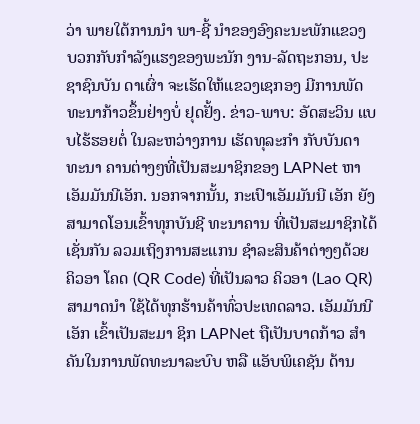ວ່າ ພາຍໃຕ້ການນໍາ ພາ-ຊີ້ ນໍາຂອງອົງຄະນະພັກແຂວງ ບວກກັບກຳລັງແຮງຂອງພະນັກ ງານ-ລັດຖະກອນ, ປະຊາຊົນບັນ ດາເຜົ່າ ຈະເຮັດໃຫ້ແຂວງເຊກອງ ມີການພັດທະນາກ້າວຂຶ້ນຢ່າງບໍ່ ຢຸດຢັ້ງ. ຂ່າວ-ພາບ: ອັດສະວິນ ແບບໄຮ້ຮອຍຕໍ່ ໃນລະຫວ່າງການ ເຮັດທຸລະກຳ ກັບບັນດາທະນາ ຄານຕ່າງໆທີ່ເປັນສະມາຊິກຂອງ LAPNet ຫາ ເອັມມັນນີເອັກ. ນອກຈາກນັ້ນ, ກະເປົາເອັມມັນນີ ເອັກ ຍັງສາມາດໂອນເຂົ້າທຸກບັນຊີ ທະນາຄານ ທີ່ເປັນສະມາຊິກໄດ້ ເຊັ່ນກັນ ລວມເຖິງການສະແກນ ຊຳລະສິນຄ້າຕ່າງໆດ້ວຍຄິວອາ ໂຄດ (QR Code) ທີ່ເປັນລາວ ຄິວອາ (Lao QR) ສາມາດນຳ ໃຊ້ໄດ້ທຸກຮ້ານຄ້າທົ່ວປະເທດລາວ. ເອັມມັນນີເອັກ ເຂົ້າເປັນສະມາ ຊິກ LAPNet ຖືເປັນບາດກ້າວ ສຳຄັນໃນການພັດທະນາລະບົບ ຫລື ແອັບພິເຄຊັນ ດ້ານ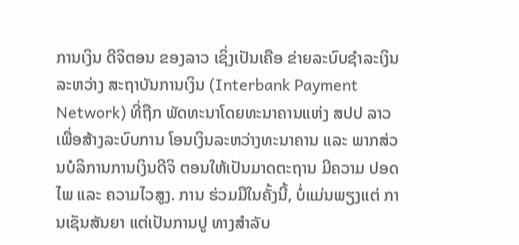ການເງິນ ດີຈິຕອນ ຂອງລາວ ເຊິ່ງເປັນເຄືອ ຂ່າຍລະບົບຊຳລະເງິນ ລະຫວ່າງ ສະຖາບັນການເງິນ (Interbank Payment Network) ທີ່ຖືກ ພັດທະນາໂດຍທະນາຄານແຫ່ງ ສປປ ລາວ ເພື່ອສ້າງລະບົບການ ໂອນເງິນລະຫວ່າງທະນາຄານ ແລະ ພາກສ່ວນບໍລິການການເງິນດີຈິ ຕອນໃຫ້ເປັນມາດຕະຖານ ມີຄວາມ ປອດໄພ ແລະ ຄວາມໄວສູງ. ການ ຮ່ວມມືໃນຄັ້ງນີ້, ບໍ່ແມ່ນພຽງແຕ່ ການເຊັນສັນຍາ ແຕ່ເປັນການປູ ທາງສໍາລັບ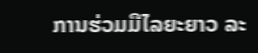ການຮ່ວມມືໄລຍະຍາວ ລະ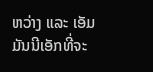ຫວ່າງ ແລະ ເອັມມັນນີເອັກທີ່ຈະ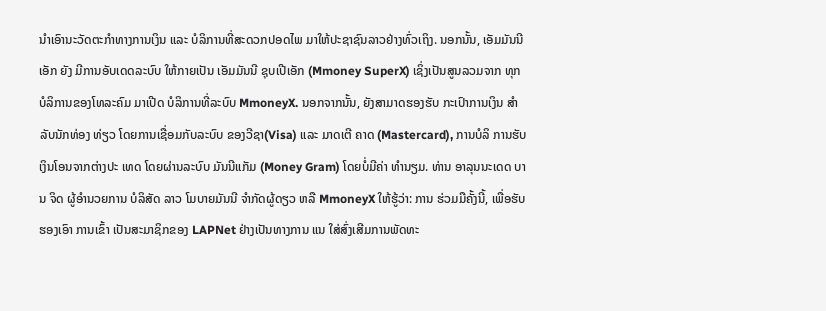ນໍາເອົານະວັດຕະກຳທາງການເງິນ ແລະ ບໍລິການທີ່ສະດວກປອດໄພ ມາໃຫ້ປະຊາຊົນລາວຢ່າງທົ່ວເຖິງ. ນອກນັ້ນ, ເອັມມັນນີເອັກ ຍັງ ມີການອັບເດດລະບົບ ໃຫ້ກາຍເປັນ ເອັມມັນນີ ຊຸບເປີເອັກ (Mmoney SuperX) ເຊິ່ງເປັນສູນລວມຈາກ ທຸກບໍລິການຂອງໂທລະຄົມ ມາເປີດ ບໍລິການທີ່ລະບົບ MmoneyX. ນອກຈາກນັ້ນ, ຍັງສາມາດຮອງຮັບ ກະເປົາການເງິນ ສຳລັບນັກທ່ອງ ທ່ຽວ ໂດຍການເຊື່ອມກັບລະບົບ ຂອງວີຊາ(Visa) ແລະ ມາດເຕີ ຄາດ (Mastercard), ການບໍລິ ການຮັບເງິນໂອນຈາກຕ່າງປະ ເທດ ໂດຍຜ່ານລະບົບ ມັນນີແກັມ (Money Gram) ໂດຍບໍ່ມີຄ່າ ທຳນຽມ. ທ່ານ ອາລຸນນະເດດ ບານ ຈິດ ຜູ້ອຳນວຍການ ບໍລິສັດ ລາວ ໂມບາຍມັນນີ ຈຳກັດຜູ້ດຽວ ຫລື MmoneyX ໃຫ້ຮູ້ວ່າ: ການ ຮ່ວມມືຄັ້ງນີ້, ເພື່ອຮັບຮອງເອົາ ການເຂົ້າ ເປັນສະມາຊິກຂອງ LAPNet ຢ່າງເປັນທາງການ ແນ ໃສ່ສົ່ງເສີມການພັດທະ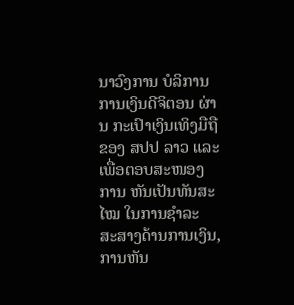ນາວົງການ ບໍລິການການເງິນດີຈິຕອນ ຜ່ານ ກະເປົາເງິນເທິງມືຖື ຂອງ ສປປ ລາວ ແລະ ເພື່ອຕອບສະໜອງ ການ ຫັນເປັນທັນສະໄໝ ໃນການຊຳລະ ສະສາງດ້ານການເງິນ, ການຫັນ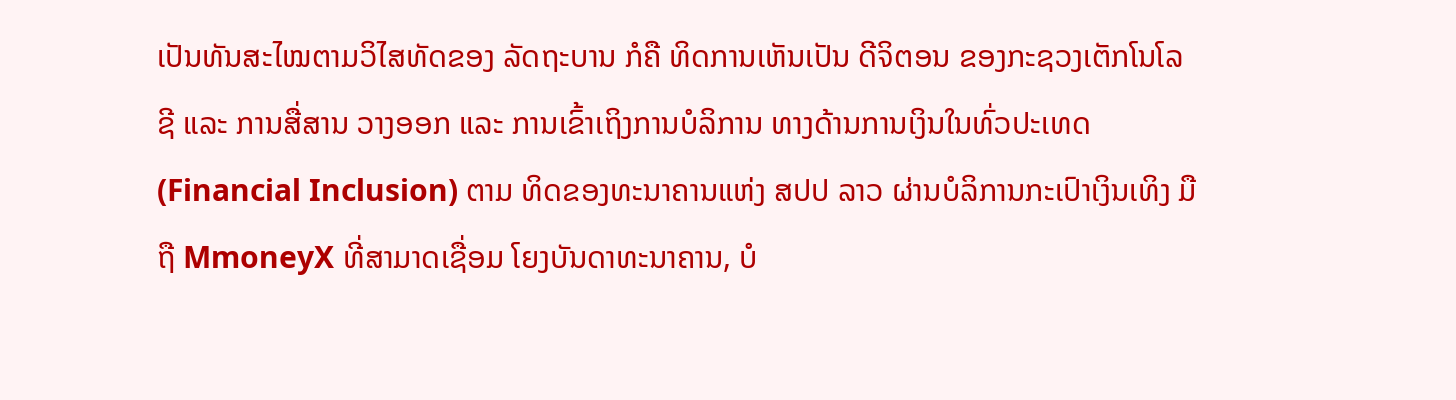ເປັນທັນສະໄໝຕາມວິໄສທັດຂອງ ລັດຖະບານ ກໍຄື ທິດການເຫັນເປັນ ດີຈິຕອນ ຂອງກະຊວງເຕັກໂນໂລ ຊີ ແລະ ການສື່ສານ ວາງອອກ ແລະ ການເຂົ້າເຖິງການບໍລິການ ທາງດ້ານການເງິນໃນທົ່ວປະເທດ (Financial Inclusion) ຕາມ ທິດຂອງທະນາຄານແຫ່ງ ສປປ ລາວ ຜ່ານບໍລິການກະເປົາເງິນເທິງ ມືຖື MmoneyX ທີ່ສາມາດເຊື່ອມ ໂຍງບັນດາທະນາຄານ, ບໍ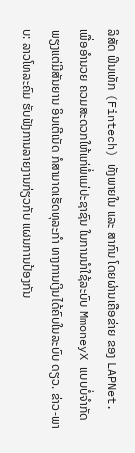ລິສັດ ຟິນເທັກ (Fintech) ທັງພາຍໃນ ແລະ ສາກົນ ໂດຍຜ່ານເຄືອຂ່າຍ ຂອງ LAPNet. ເພື່ອອຳນວຍ ຄວມສະດວກໃຫ້ແກ່ພໍ່ແມ່ປະຊາຊົນ ໃນການນຳໃຊ້ລະບົບ MmoneyX ແບບບໍ່ຈຳກັດ ພຽງແຕ່ມີສັນຍານ ອິນເຕີເນັດ ກໍສາມາດເຮັດທຸລະກຳ ທາງການເງິນໄດ້ຄົບໃນລະບົບ ດຽວ. ຂ່າວ-ພາບ: ລາວໂທລະຄົມ ຮັບຟັງການລາຍງານກ່ຽວກັບ ແຜນການປ້ອງກັນ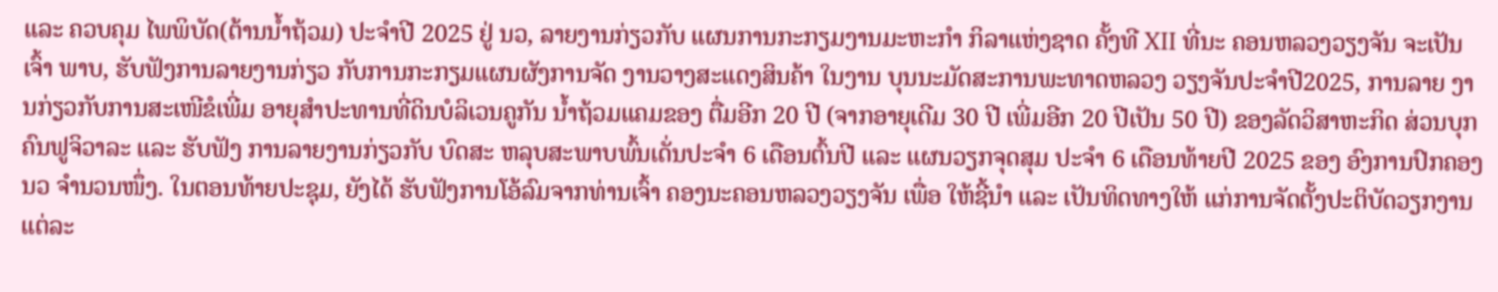ແລະ ຄວບຄຸມ ໄພພິບັດ(ຕ້ານນໍ້າຖ້ວມ) ປະຈຳປີ 2025 ຢູ່ ນວ, ລາຍງານກ່ຽວກັບ ແຜນການກະກຽມງານມະຫະກຳ ກິລາແຫ່ງຊາດ ຄັ້ງທີ XII ທີ່ນະ ຄອນຫລວງວຽງຈັນ ຈະເປັນເຈົ້າ ພາບ, ຮັບຟັງການລາຍງານກ່ຽວ ກັບການກະກຽມແຜນຜັງການຈັດ ງານວາງສະແດງສິນຄ້າ ໃນງານ ບຸນນະມັດສະການພະທາດຫລວງ ວຽງຈັນປະຈຳປີ2025, ການລາຍ ງານກ່ຽວກັບການສະເໜີຂໍເພີ່ມ ອາຍຸສຳປະທານທີ່ດິນບໍລິເວນຄູກັນ ນໍ້າຖ້ວມແຄມຂອງ ຕື່ມອີກ 20 ປີ (ຈາກອາຍຸເດີມ 30 ປີ ເພີ່ມອີກ 20 ປີເປັນ 50 ປີ) ຂອງລັດວິສາຫະກິດ ສ່ວນບຸກຄົນຟູຈິວາລະ ແລະ ຮັບຟັງ ການລາຍງານກ່ຽວກັບ ບົດສະ ຫລຸບສະພາບພົ້ນເດັ່ນປະຈຳ 6 ເດືອນຕົ້ນປີ ແລະ ແຜນວຽກຈຸດສຸມ ປະຈຳ 6 ເດືອນທ້າຍປີ 2025 ຂອງ ອົງການປົກຄອງ ນວ ຈຳນວນໜຶ່ງ. ໃນຕອນທ້າຍປະຊຸມ, ຍັງໄດ້ ຮັບຟັງການໂອ້ລົມຈາກທ່ານເຈົ້າ ຄອງນະຄອນຫລວງວຽງຈັນ ເພື່ອ ໃຫ້ຊີ້ນຳ ແລະ ເປັນທິດທາງໃຫ້ ແກ່ການຈັດຕັ້ງປະຕິບັດວຽກງານ ແຕ່ລະ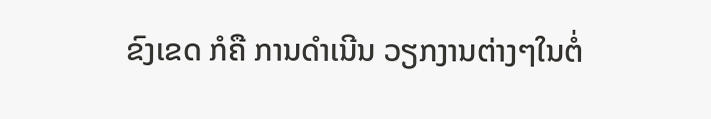ຂົງເຂດ ກໍຄື ການດໍາເນີນ ວຽກງານຕ່າງໆໃນຕໍ່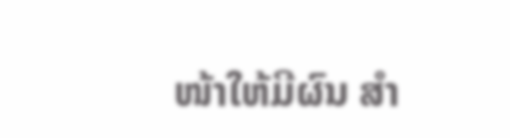ໜ້າໃຫ້ມີຜົນ ສຳ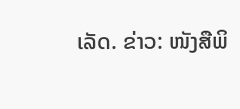ເລັດ. ຂ່າວ: ໜັງສືພິ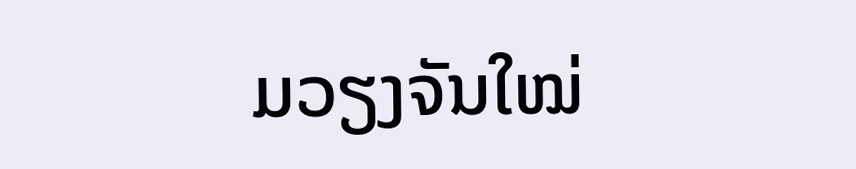ມວຽງຈັນໃໝ່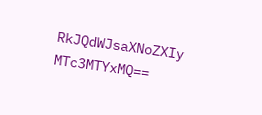RkJQdWJsaXNoZXIy MTc3MTYxMQ==